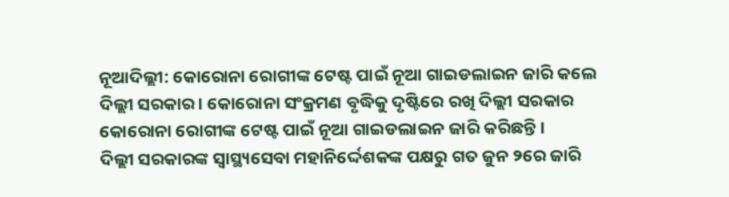ନୂଆଦିଲ୍ଲୀ: କୋରୋନା ରୋଗୀଙ୍କ ଟେଷ୍ଟ ପାଇଁ ନୂଆ ଗାଇଡଲାଇନ ଜାରି କଲେ ଦିଲ୍ଲୀ ସରକାର । କୋରୋନା ସଂକ୍ରମଣ ବୃଦ୍ଧିକୁ ଦୃଷ୍ଟିରେ ରଖି ଦିଲ୍ଲୀ ସରକାର କୋରୋନା ରୋଗୀଙ୍କ ଟେଷ୍ଟ ପାଇଁ ନୂଆ ଗାଇଡଲାଇନ ଜାରି କରିଛନ୍ତି ।
ଦିଲ୍ଲୀ ସରକାରଙ୍କ ସ୍ବାସ୍ଥ୍ୟସେବା ମହାନିର୍ଦ୍ଦେଶକଙ୍କ ପକ୍ଷରୁ ଗତ ଜୁନ ୨ରେ ଜାରି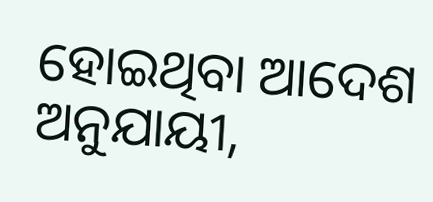ହୋଇଥିବା ଆଦେଶ ଅନୁଯାୟୀ,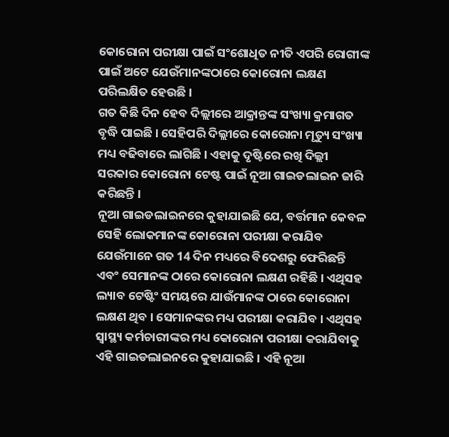କୋରୋନା ପରୀକ୍ଷା ପାଇଁ ସଂଶୋଧିତ ନୀତି ଏପରି ରୋଗୀଙ୍କ ପାଇଁ ଅଟେ ଯେଉଁମାନଙ୍କଠାରେ କୋରୋନା ଲକ୍ଷଣ ପରିଲକ୍ଷିତ ହେଉଛି ।
ଗତ କିଛି ଦିନ ହେବ ଦିଲ୍ଲୀରେ ଆକ୍ରାନ୍ତଙ୍କ ସଂଖ୍ୟା କ୍ରମାଗତ ବୃଦ୍ଧି ପାଇଛି । ସେହିପରି ଦିଲ୍ଲୀରେ କୋରୋନା ମୃତ୍ୟୁ ସଂଖ୍ୟା ମଧ୍ୟ ବଢିବାରେ ଲାଗିଛି । ଏହାକୁ ଦୃଷ୍ଟିରେ ରଖି ଦିଲ୍ଲୀ ସରକାର କୋରୋନା ଟେଷ୍ଟ ପାଇଁ ନୂଆ ଗାଇଡଲାଇନ ଜାରି କରିଛନ୍ତି ।
ନୂଆ ଗାଇଡଲାଇନରେ କୁହାଯାଇଛି ଯେ, ବର୍ତ୍ତମାନ କେବଳ ସେହି ଲୋକମାନଙ୍କ କୋରୋନା ପରୀକ୍ଷା କରାଯିବ ଯେଉଁମାନେ ଗତ 14 ଦିନ ମଧ୍ୟରେ ବିଦେଶରୁ ଫେରିଛନ୍ତି ଏବଂ ସେମାନଙ୍କ ଠାରେ କୋରୋନା ଲକ୍ଷଣ ରହିଛି । ଏଥିସହ ଲ୍ୟାବ ଟେଷ୍ଟିଂ ସମୟରେ ଯାଉଁମାନଙ୍କ ଠାରେ କୋରୋନା ଲକ୍ଷଣ ଥିବ । ସେମାନଙ୍କର ମଧ୍ୟ ପରୀକ୍ଷା କରାଯିବ । ଏଥିସହ ସ୍ୱାସ୍ଥ୍ୟ କର୍ମଚାରୀଙ୍କର ମଧ୍ୟ କୋରୋନା ପରୀକ୍ଷା କରାଯିବାକୁ ଏହି ଗାଇଡଲାଇନରେ କୁହାଯାଇଛି । ଏହି ନୂଆ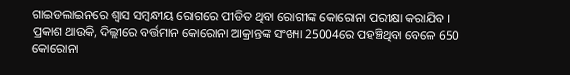ଗାଇଡଲାଇନରେ ଶ୍ବାସ ସମ୍ବନ୍ଧୀୟ ରୋଗରେ ପୀଡିତ ଥିବା ରୋଗୀଙ୍କ କୋରୋନା ପରୀକ୍ଷା କରାଯିବ ।
ପ୍ରକାଶ ଥାଉକି, ଦିଲ୍ଲୀରେ ବର୍ତ୍ତମାନ କୋରୋନା ଆକ୍ରାନ୍ତଙ୍କ ସଂଖ୍ୟା 25004ରେ ପହଞ୍ଚିଥିବା ବେଳେ 650 କୋରୋନା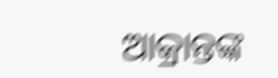ଆକ୍ରାନ୍ତଙ୍କ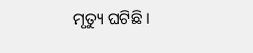ମୃତ୍ୟୁ ଘଟିଛି ।